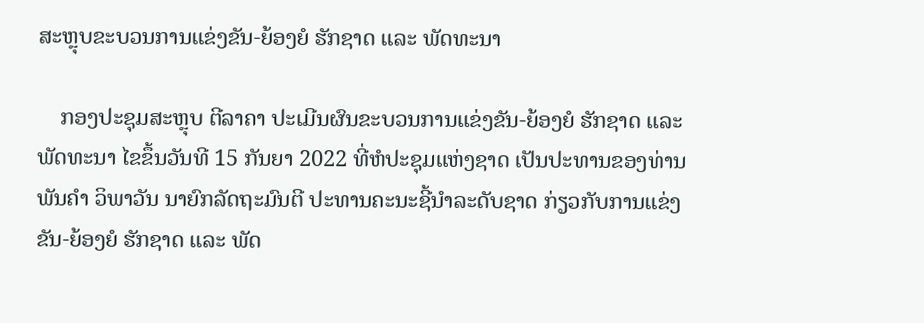ສະຫຼຸບຂະບວນການແຂ່ງຂັນ-ຍ້ອງຍໍ ຮັກຊາດ ແລະ ພັດທະນາ

    ກອງປະຊຸມສະຫຼຸບ ຕີລາຄາ ປະເມີນຜົນຂະບວນການແຂ່ງຂັນ-ຍ້ອງຍໍ ຮັກຊາດ ແລະ ພັດທະນາ ໄຂຂຶ້ນວັນທີ 15 ກັນຍາ 2022 ທີ່ຫໍປະຊຸມແຫ່ງຊາດ ເປັນປະທານຂອງທ່ານ ພັນຄຳ ວິພາວັນ ນາຍົກລັດຖະມົນຕີ ປະທານຄະນະຊີ້ນຳລະດັບຊາດ ກ່ຽວກັບການແຂ່ງຂັນ-ຍ້ອງຍໍ ຮັກຊາດ ແລະ ພັດ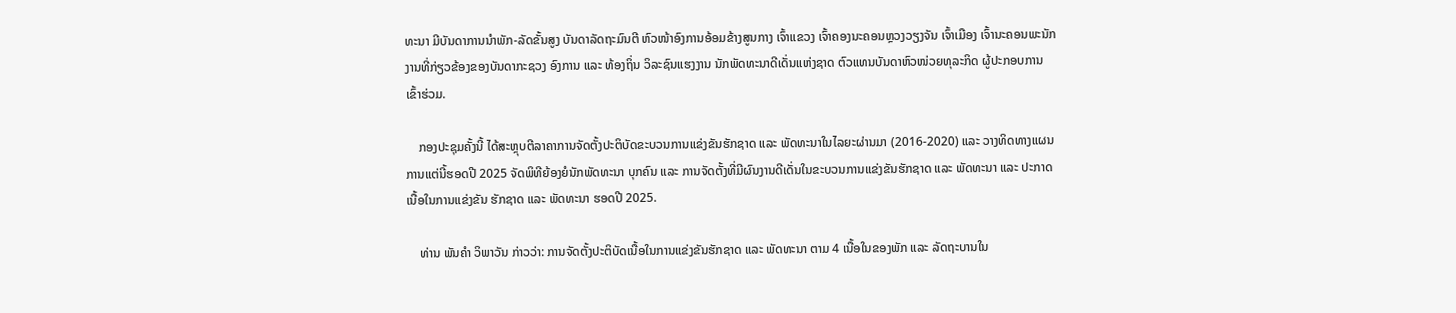ທະນາ ມີບັນດາການນຳພັກ-ລັດຂັ້ນສູງ ບັນດາລັດຖະມົນຕີ ຫົວໜ້າອົງການອ້ອມຂ້າງສູນກາງ ເຈົ້າແຂວງ ເຈົ້າຄອງນະຄອນຫຼວງວຽງຈັນ ເຈົ້າເມືອງ ເຈົ້ານະຄອນພະນັກງານທີ່ກ່ຽວຂ້ອງຂອງບັນດາກະຊວງ ອົງການ ແລະ ທ້ອງຖິ່ນ ວິລະຊົນແຮງງານ ນັກພັດທະນາດີເດັ່ນແຫ່ງຊາດ ຕົວແທນບັນດາຫົວໜ່ວຍທຸລະກິດ ຜູ້ປະກອບການ ເຂົ້າຮ່ວມ.

    ກອງປະຊຸມຄັ້ງນີ້ ໄດ້ສະຫຼຸບຕີລາຄາການຈັດຕັ້ງປະຕິບັດຂະບວນການແຂ່ງຂັນຮັກຊາດ ແລະ ພັດທະນາໃນໄລຍະຜ່ານມາ (2016-2020) ແລະ ວາງທິດທາງແຜນການແຕ່ນີ້ຮອດປີ 2025 ຈັດພິທີຍ້ອງຍໍນັກພັດທະນາ ບຸກຄົນ ແລະ ການຈັດຕັ້ງທີ່ມີຜົນງານດີເດັ່ນໃນຂະບວນການແຂ່ງຂັນຮັກຊາດ ແລະ ພັດທະນາ ແລະ ປະກາດເນື້ອໃນການແຂ່ງຂັນ ຮັກຊາດ ແລະ ພັດທະນາ ຮອດປີ 2025.

    ທ່ານ ພັນຄຳ ວິພາວັນ ກ່າວວ່າ: ການຈັດຕັ້ງປະຕິບັດເນື້ອໃນການແຂ່ງຂັນຮັກຊາດ ແລະ ພັດທະນາ ຕາມ 4 ເນື້ອໃນຂອງພັກ ແລະ ລັດຖະບານໃນ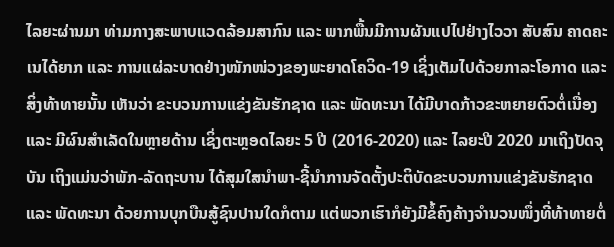ໄລຍະຜ່ານມາ ທ່າມກາງສະພາບແວດລ້ອມສາກົນ ແລະ ພາກພື້ນມີການຜັນແປໄປຢ່າງໄວວາ ສັບສົນ ຄາດຄະເນໄດ້ຍາກ ແລະ ການແຜ່ລະບາດຢ່າງໜັກໜ່ວງຂອງພະຍາດໂຄວິດ-19 ເຊິ່ງເຕັມໄປດ້ວຍກາລະໂອກາດ ແລະ ສິ່ງທ້າທາຍນັ້ນ ເຫັນວ່າ ຂະບວນການແຂ່ງຂັນຮັກຊາດ ແລະ ພັດທະນາ ໄດ້ມີບາດກ້າວຂະຫຍາຍຕົວຕໍ່ເນື່ອງ ແລະ ມີຜົນສໍາເລັດໃນຫຼາຍດ້ານ ເຊິ່ງຕະຫຼອດໄລຍະ 5 ປີ (2016-2020) ແລະ ໄລຍະປີ 2020 ມາເຖິງປັດຈຸບັນ ເຖິງແມ່ນວ່າພັກ-ລັດຖະບານ ໄດ້ສຸມໃສນໍາພາ-ຊີ້ນໍາການຈັດຕັ້ງປະຕິບັດຂະບວນການແຂ່ງຂັນຮັກຊາດ ແລະ ພັດທະນາ ດ້ວຍການບຸກບືນສູ້ຊົນປານໃດກໍຕາມ ແຕ່ພວກເຮົາກໍຍັງມີຂໍ້ຄົງຄ້າງຈຳນວນໜຶ່ງທີ່ທ້າທາຍຕໍ່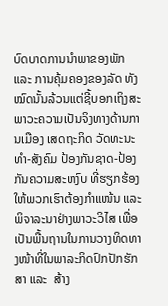ບົດບາດການນຳພາຂອງພັກ ແລະ ການຄຸ້ມຄອງຂອງລັດ ທັງໝົດນັ້ນລ້ວນແຕ່ຊີ້ບອກເຖິງສະພາວະຄວາມເປັນຈິງທາງດ້ານການເມືອງ ເສດຖະກິດ ວັດທະນະທຳ-ສັງຄົມ ປ້ອງກັນຊາດ-ປ້ອງກັນຄວາມສະຫງົບ ທີ່ຮຽກຮ້ອງໃຫ້ພວກເຮົາຕ້ອງກໍາແໜ້ນ ແລະ ພິຈາລະນາຢ່າງພາວະວິໄສ ເພື່ອເປັນພື້ນຖານໃນການວາງທິດທາງໜ້າທີ່ໃນພາລະກິດປົກປັກຮັກສາ ແລະ  ສ້າງ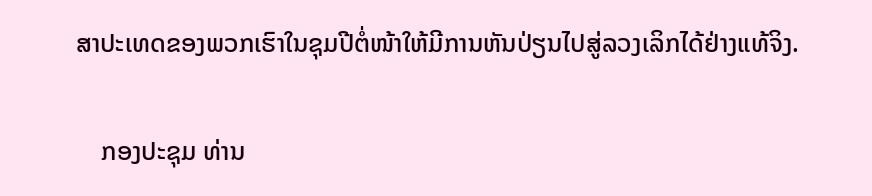ສາປະເທດຂອງພວກເຮົາໃນຊຸມປີຕໍ່ໜ້າໃຫ້ມີການຫັນປ່ຽນໄປສູ່ລວງເລິກໄດ້ຢ່າງແທ້ຈິງ.

    ກອງປະຊຸມ ທ່ານ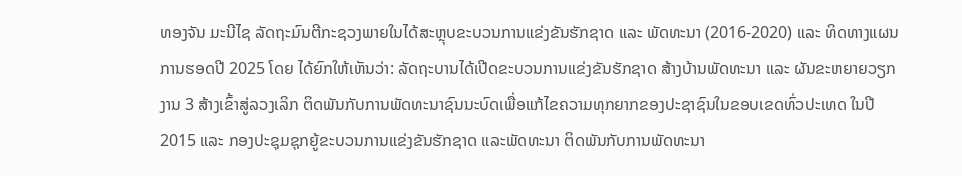ທອງຈັນ ມະນີໄຊ ລັດຖະມົນຕີກະຊວງພາຍໃນໄດ້ສະຫຼຸບຂະບວນການແຂ່ງຂັນຮັກຊາດ ແລະ ພັດທະນາ (2016-2020) ແລະ ທິດທາງແຜນການຮອດປີ 2025 ໂດຍ ໄດ້ຍົກໃຫ້ເຫັນວ່າ: ລັດຖະບານໄດ້ເປີດຂະບວນການແຂ່ງຂັນຮັກຊາດ ສ້າງບ້ານພັດທະນາ ແລະ ຜັນຂະຫຍາຍວຽກງານ 3 ສ້າງເຂົ້າສູ່ລວງເລິກ ຕິດພັນກັບການພັດທະນາຊົນນະບົດເພື່ອແກ້ໄຂຄວາມທຸກຍາກຂອງປະຊາຊົນໃນຂອບເຂດທົ່ວປະເທດ ໃນປີ 2015 ແລະ ກອງປະຊຸມຊຸກຍູ້ຂະບວນການແຂ່ງຂັນຮັກຊາດ ແລະພັດທະນາ ຕິດພັນກັບການພັດທະນາ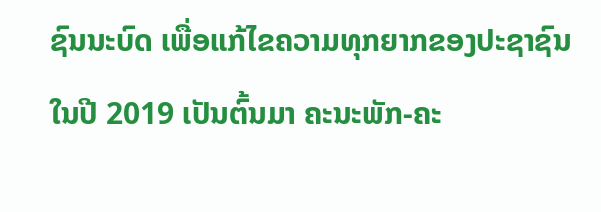ຊົນນະບົດ ເພື່ອແກ້ໄຂຄວາມທຸກຍາກຂອງປະຊາຊົນໃນປີ 2019 ເປັນຕົ້ນມາ ຄະນະພັກ-ຄະ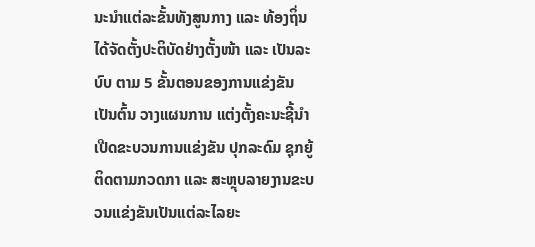ນະນໍາແຕ່ລະຂັ້ນທັງສູນກາງ ແລະ ທ້ອງຖິ່ນ ໄດ້ຈັດຕັ້ງປະຕິບັດຢ່າງຕັ້ງໜ້າ ແລະ ເປັນລະບົບ ຕາມ 5 ຂັ້ນຕອນຂອງການແຂ່ງຂັນເປັນຕົ້ນ ວາງແຜນການ ແຕ່ງຕັ້ງຄະນະຊີ້ນໍາ ເປີດຂະບວນການແຂ່ງຂັນ ປຸກລະດົມ ຊຸກຍູ້ ຕິດຕາມກວດກາ ແລະ ສະຫຼຸບລາຍງານຂະບວນແຂ່ງຂັນເປັນແຕ່ລະໄລຍະ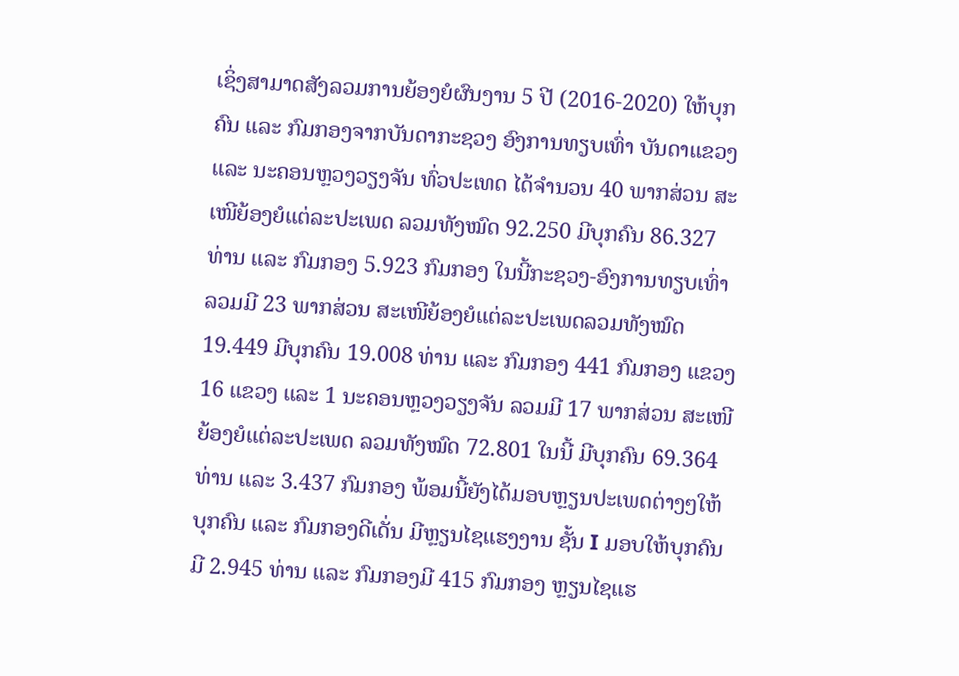ເຊິ່ງສາມາດສັງລວມການຍ້ອງຍໍຜົນງານ 5 ປີ (2016-2020) ໃຫ້ບຸກຄົນ ແລະ ກົມກອງຈາກບັນດາກະຊວງ ອົງການທຽບເທົ່າ ບັນດາແຂວງ ແລະ ນະຄອນຫຼວງວຽງຈັນ ທົ່ວປະເທດ ໄດ້ຈຳນວນ 40 ພາກສ່ວນ ສະເໜີຍ້ອງຍໍແຕ່ລະປະເພດ ລວມທັງໝົດ 92.250 ມີບຸກຄົນ 86.327 ທ່ານ ແລະ ກົມກອງ 5.923 ກົມກອງ ໃນນີ້ກະຊວງ-ອົງການທຽບເທົ່າ ລວມມີ 23 ພາກສ່ວນ ສະເໜີຍ້ອງຍໍແຕ່ລະປະເພດລວມທັງໝົດ 19.449 ມີບຸກຄົນ 19.008 ທ່ານ ແລະ ກົມກອງ 441 ກົມກອງ ແຂວງ 16 ແຂວງ ແລະ 1 ນະຄອນຫຼວງວຽງຈັນ ລວມມີ 17 ພາກສ່ວນ ສະເໜີຍ້ອງຍໍແຕ່ລະປະເພດ ລວມທັງໝົດ 72.801 ໃນນີ້ ມີບຸກຄົນ 69.364 ທ່ານ ແລະ 3.437 ກົມກອງ ພ້ອມນີ້ຍັງໄດ້ມອບຫຼຽນປະເພດຕ່າງໆໃຫ້ບຸກຄົນ ແລະ ກົມກອງດີເດັ່ນ ມີຫຼຽນໄຊແຮງງານ ຊັ້ນ I ມອບໃຫ້ບຸກຄົນ ມີ 2.945 ທ່ານ ແລະ ກົມກອງມີ 415 ກົມກອງ ຫຼຽນໄຊແຮ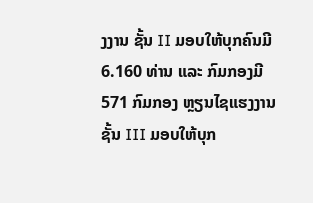ງງານ ຊັ້ນ II ມອບໃຫ້ບຸກຄົນມີ 6.160 ທ່ານ ແລະ ກົມກອງມີ 571 ກົມກອງ ຫຼຽນໄຊແຮງງານ ຊັ້ນ III ມອບໃຫ້ບຸກ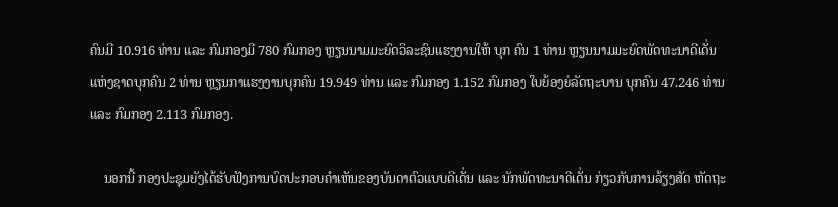ຄົນມີ 10.916 ທ່ານ ແລະ ກົມກອງມີ 780 ກົມກອງ ຫຼຽນນາມມະຍົດວິລະຊົນແຮງງານໃຫ້ ບຸກ ຄົນ 1 ທ່ານ ຫຼຽນນາມມະຍົດພັດທະນາດີເດັ່ນແຫ່ງຊາດບຸກຄົນ 2 ທ່ານ ຫຼຽນກາແຮງງານບຸກຄົນ 19.949 ທ່ານ ແລະ ກົມກອງ 1.152 ກົມກອງ ໃບຍ້ອງຍໍລັດຖະບານ ບຸກຄົນ 47.246 ທ່ານ ແລະ ກົມກອງ 2.113 ກົມກອງ.

    ນອກນີ້ ກອງປະຊຸມຍັງໄດ້ຮັບຟັງການບົດປະກອບຄຳເຫັນຂອງບັນດາຕົວແບບດີເດັ່ນ ແລະ ນັກພັດທະນາດີເດັ່ນ ກ່ຽວກັບການລ້ຽງສັດ ຫັດຖະ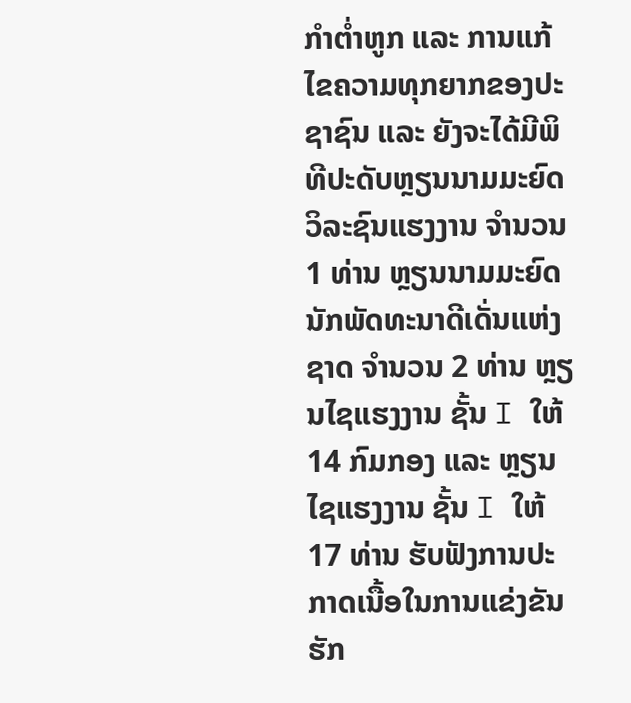ກຳຕໍ່າຫູກ ແລະ ການແກ້ໄຂຄວາມທຸກຍາກຂອງປະຊາຊົນ ແລະ ຍັງຈະໄດ້ມີພິທີປະດັບຫຼຽນນາມມະຍົດວິລະຊົນແຮງງານ ຈຳນວນ 1 ທ່ານ ຫຼຽນນາມມະຍົດນັກພັດທະນາດີເດັ່ນແຫ່ງຊາດ ຈໍານວນ 2 ທ່ານ ຫຼຽນໄຊແຮງງານ ຊັ້ນ I ໃຫ້ 14 ກົມກອງ ແລະ ຫຼຽນໄຊແຮງງານ ຊັ້ນ I ໃຫ້ 17 ທ່ານ ຮັບຟັງການປະກາດເນື້ອໃນການແຂ່ງຂັນຮັກ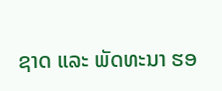ຊາດ ແລະ ພັດທະນາ ຮອ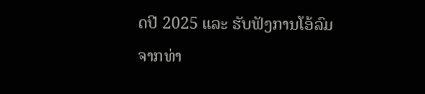ດປີ 2025 ແລະ ຮັບຟັງການໂອ້ລົມຈາກທ່າ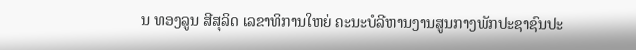ນ ທອງລູນ ສີສຸລິດ ເລຂາທິການໃຫຍ່ ຄະນະບໍລີຫານງານສູນກາງພັກປະຊາຊົນປະ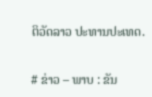ຕິວັດລາວ ປະທານປະເທດ.

# ຂ່າວ – ພາບ : ຂັນ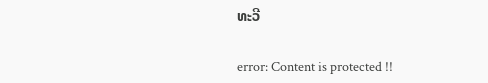ທະວີ

error: Content is protected !!